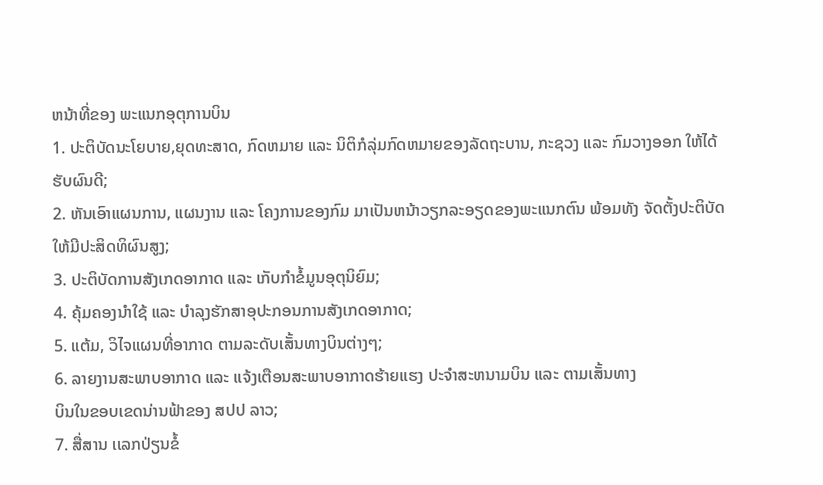ຫນ້າທີ່ຂອງ ພະແນກອຸຕຸການບິນ
1. ປະຕິບັດນະໂຍບາຍ,ຍຸດທະສາດ, ກົດຫມາຍ ແລະ ນິຕິກໍລຸ່ມກົດຫມາຍຂອງລັດຖະບານ, ກະຊວງ ແລະ ກົມວາງອອກ ໃຫ້ໄດ້ຮັບຜົນດີ;
2. ຫັນເອົາແຜນການ, ແຜນງານ ແລະ ໂຄງການຂອງກົມ ມາເປັນຫນ້າວຽກລະອຽດຂອງພະແນກຕົນ ພ້ອມທັງ ຈັດຕັ້ງປະຕິບັດ
ໃຫ້ມີປະສິດທິຜົນສູງ;
3. ປະຕິບັດການສັງເກດອາກາດ ແລະ ເກັບກໍາຂໍ້ມູນອຸຕຸນິຍົມ;
4. ຄຸ້ມຄອງນໍາໃຊ້ ແລະ ບໍາລຸງຮັກສາອຸປະກອນການສັງເກດອາກາດ;
5. ແຕ້ມ, ວິໄຈແຜນທີ່ອາກາດ ຕາມລະດັບເສັ້ນທາງບິນຕ່າງໆ;
6. ລາຍງານສະພາບອາກາດ ແລະ ແຈ້ງເຕືອນສະພາບອາກາດຮ້າຍແຮງ ປະຈໍາສະຫນາມບິນ ແລະ ຕາມເສັ້ນທາງ
ບິນໃນຂອບເຂດນ່ານຟ້າຂອງ ສປປ ລາວ;
7. ສື່ສານ ເເລກປ່ຽນຂໍ້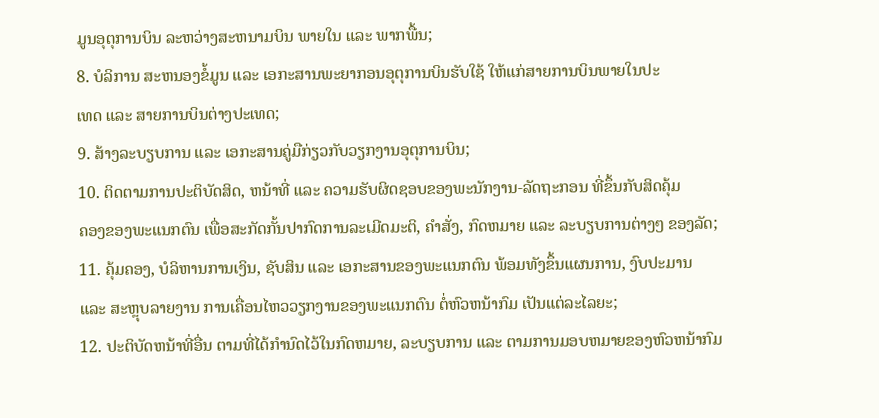ມູນອຸຕຸການບິນ ລະຫວ່າງສະຫນາມບິນ ພາຍໃນ ແລະ ພາກພື້ນ;
8. ບໍລິການ ສະຫນອງຂໍ້ມູນ ແລະ ເອກະສານພະຍາກອນອຸຕຸການບິນຮັບໃຊ້ ໃຫ້ແກ່ສາຍການບິນພາຍໃນປະ
ເທດ ແລະ ສາຍການບິນຕ່າງປະເທດ;
9. ສ້າງລະບຽບການ ແລະ ເອກະສານຄູ່ມືກ່ຽວກັບວຽກງານອຸຕຸການບິນ;
10. ຕິດຕາມການປະຕິບັດສິດ, ຫນ້າທີ່ ແລະ ຄວາມຮັບຜິດຊອບຂອງພະນັກງານ-ລັດຖະກອນ ທີ່ຂຶ້ນກັບສິດຄຸ້ມ
ຄອງຂອງພະແນກຕົນ ເພື່ອສະກັດກັ້ນປາກົດການລະເມີດມະຕິ, ຄໍາສັ່ງ, ກົດຫມາຍ ແລະ ລະບຽບການຕ່າງໆ ຂອງລັດ;
11. ຄຸ້ມຄອງ, ບໍລິຫານການເງິນ, ຊັບສິນ ແລະ ເອກະສານຂອງພະແນກຕົນ ພ້ອມທັງຂຶ້ນແຜນການ, ງົບປະມານ
ແລະ ສະຫຼຸບລາຍງານ ການເຄື່ອນໄຫວວຽກງານຂອງພະແນກຕົນ ຕໍ່ຫົວຫນ້າກົມ ເປັນແຕ່ລະໄລຍະ;
12. ປະຕິບັດຫນ້າທີ່ອື່ນ ຕາມທີ່ໄດ້ກໍານົດໄວ້ໃນກົດຫມາຍ, ລະບຽບການ ແລະ ຕາມການມອບຫມາຍຂອງຫົວຫນ້າກົມ